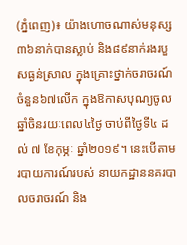(ភ្នំពេញ)៖ យ៉ាងហោចណាស់មនុស្ស៣៦នាក់បានស្លាប់ និង៨៩នាក់រងរបួសធ្ងន់ស្រាល ក្នុងគ្រោះថ្នាក់ចរាចរណ៍ចំនួន៦៧លើក ក្នុងឱកាសបុណ្យចូលឆ្នាំចិនរយៈពេល៤ថ្ងៃ ចាប់ពីថ្ងៃទី៤ ដល់ ៧ ខែកុម្ភៈ ឆ្នាំ២០១៩។ នេះបើតាមរបាយការណ៍របស់ នាយកដ្ឋាននគរបាលចរាចរណ៍ និង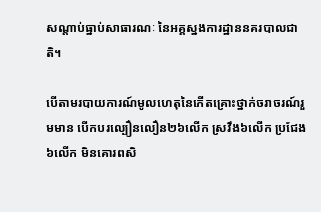សណ្តាប់ធ្នាប់សាធារណៈ នៃអគ្គស្នងការដ្ឋាននគរបាលជាតិ។

បើតាមរបាយការណ៍មូលហេតុនៃកើតគ្រោះថ្នាក់ចរាចរណ៍រួមមាន បើកបរល្បឿនលឿន២៦លើក ស្រវឹង៦លើក ប្រជែង៦លើក មិនគោរពសិ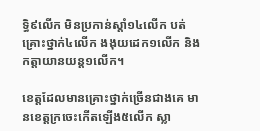ទ្ធិ៩លើក មិនប្រកាន់ស្តាំ១៤លើក បត់គ្រោះថ្នាក់៤លើក ងងុយដេក១លើក និងកត្តាយានយន្ត១លើក។

ខេត្តដែលមានគ្រោះថ្នាក់ច្រើនជាងគេ មានខេត្តក្រចេះកើតឡើង៥លើក ស្លា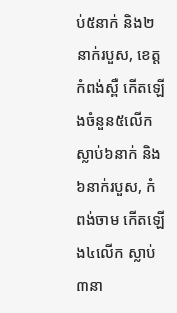ប់៥នាក់ និង២នាក់របួស, ខេត្តកំពង់ស្ពឺ កើតឡើងចំនួន៥លើក ស្លាប់៦នាក់ និង៦នាក់របួស, កំពង់ចាម កើតឡើង៤លើក ស្លាប់៣នា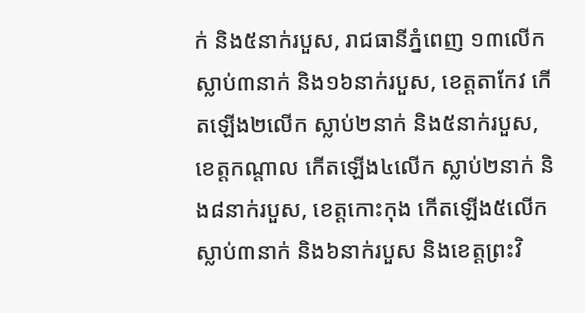ក់ និង៥នាក់របួស, រាជធានីភ្នំពេញ ១៣លើក ស្លាប់៣នាក់ និង១៦នាក់របួស, ខេត្តតាកែវ កើតឡើង២លើក ស្លាប់២នាក់ និង៥នាក់របួស, ខេត្តកណ្តាល កើតឡើង៤លើក ស្លាប់២នាក់ និង៨នាក់របួស, ខេត្តកោះកុង កើតឡើង៥លើក ស្លាប់៣នាក់ និង៦នាក់របួស និងខេត្តព្រះវិ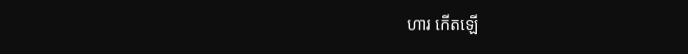ហារ កើតឡើ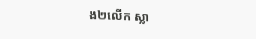ង២លើក ស្លា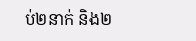ប់២នាក់ និង២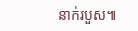នាក់របួស៕